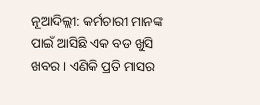ନୂଆଦିଲ୍ଲୀ: କର୍ମଚାରୀ ମାନଙ୍କ ପାଇଁ ଆସିଛି ଏକ ବଡ ଖୁସି ଖବର । ଏଣିକି ପ୍ରତି ମାସର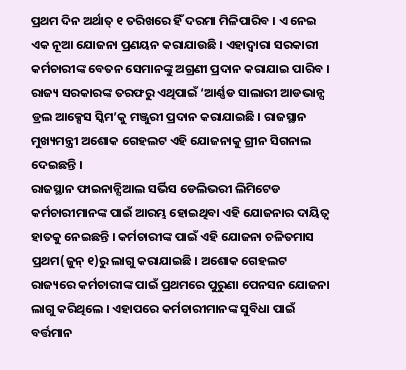ପ୍ରଥମ ଦିନ ଅର୍ଥାତ୍ ୧ ତରିଖରେ ହିଁ ଦରମା ମିଳିପାରିବ । ଏ ନେଇ ଏକ ନୂଆ ଯୋଜନା ପ୍ରଣୟନ କରାଯାଉଛି । ଏହାଦ୍ୱାରା ସରକାରୀ କର୍ମଚାରୀଙ୍କ ବେତନ ସେମାନଙ୍କୁ ଅଗ୍ରଣୀ ପ୍ରଦାନ କରାଯାଇ ପାରିବ । ରାଜ୍ୟ ସରକାରଙ୍କ ତରଫରୁ ଏଥିପାଇଁ ‘ଆର୍ଣ୍ଣଡ ସାଲାରୀ ଆଡଭାନ୍ସ ଡ୍ରଲ ଆକ୍ସେସ ସ୍କିମ’କୁ ମଞ୍ଜୁରୀ ପ୍ରଦାନ କରାଯାଇଛି । ରାଜସ୍ଥାନ ମୁଖ୍ୟମନ୍ତ୍ରୀ ଅଶୋକ ଗେହଲଟ ଏହି ଯୋଜନାକୁ ଗ୍ରୀନ ସିଗନାଲ ଦେଇଛନ୍ତି ।
ରାଜସ୍ଥାନ ଫାଇନାନ୍ସିଆଲ ସର୍ଭିସ ଡେଲିଭରୀ ଲିମିଟେଡ କର୍ମଚାରୀମାନଙ୍କ ପାଇଁ ଆରମ୍ଭ ହୋଇଥିବା ଏହି ଯୋଜନାର ଦାୟିତ୍ୱ ହାତକୁ ନେଇଛନ୍ତି । କର୍ମଚାରୀଙ୍କ ପାଇଁ ଏହି ଯୋଜନା ଚଳିତମାସ ପ୍ରଥମ(ଜୁନ୍ ୧)ରୁ ଲାଗୁ କରାଯାଇଛି । ଅଶୋକ ଗେହଲଟ ରାଜ୍ୟରେ କର୍ମଚାରୀଙ୍କ ପାଇଁ ପ୍ରଥମରେ ପୁରୁଣା ପେନସନ ଯୋଜନା ଲାଗୁ କରିଥିଲେ । ଏହାପରେ କର୍ମଚାରୀମାନଙ୍କ ସୁବିଧା ପାଇଁ ବର୍ତ୍ତମାନ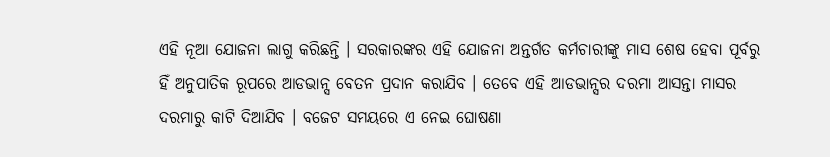ଏହି ନୂଆ ଯୋଜନା ଲାଗୁ କରିଛନ୍ତି । ସରକାରଙ୍କର ଏହି ଯୋଜନା ଅନ୍ତର୍ଗତ କର୍ମଚାରୀଙ୍କୁ ମାସ ଶେଷ ହେବା ପୂର୍ବରୁ ହିଁ ଅନୁପାତିକ ରୂପରେ ଆଡଭାନ୍ସ ବେତନ ପ୍ରଦାନ କରାଯିବ । ତେବେ ଏହି ଆଡଭାନ୍ସର ଦରମା ଆସନ୍ତା ମାସର ଦରମାରୁ କାଟି ଦିଆଯିବ । ବଜେଟ ସମୟରେ ଏ ନେଇ ଘୋଷଣା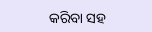କରିବା ସହ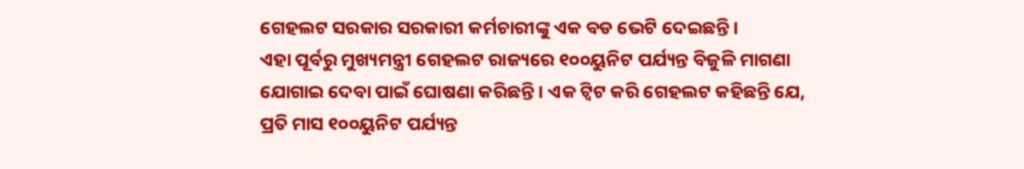ଗେହଲଟ ସରକାର ସରକାରୀ କର୍ମଚାରୀଙ୍କୁ ଏକ ବଡ ଭେଟି ଦେଇଛନ୍ତି ।
ଏହା ପୂର୍ବରୁ ମୁଖ୍ୟମନ୍ତ୍ରୀ ଗେହଲଟ ରାଜ୍ୟରେ ୧୦୦ୟୁନିଟ ପର୍ଯ୍ୟନ୍ତ ବିଜୁଳି ମାଗଣା ଯୋଗାଇ ଦେବା ପାଇଁ ଘୋଷଣା କରିଛନ୍ତି । ଏକ ଟ୍ୱିଟ କରି ଗେହଲଟ କହିଛନ୍ତି ଯେ, ପ୍ରତି ମାସ ୧୦୦ୟୁନିଟ ପର୍ଯ୍ୟନ୍ତ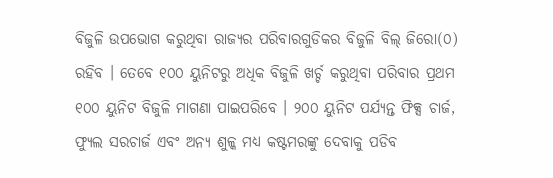ବିଜୁଳି ଉପଭୋଗ କରୁଥିବା ରାଜ୍ୟର ପରିବାରଗୁଡିକର ବିଜୁଳି ବିଲ୍ ଜିରୋ(୦) ରହିବ । ତେବେ ୧୦୦ ୟୁନିଟରୁ ଅଧିକ ବିଜୁଳି ଖର୍ଚ୍ଚ କରୁଥିବା ପରିବାର ପ୍ରଥମ ୧୦୦ ୟୁନିଟ ବିଜୁଳି ମାଗଣା ପାଇପରିବେ । ୨୦୦ ୟୁନିଟ ପର୍ଯ୍ୟନ୍ତ ଫିକ୍ସ ଚାର୍ଜ, ଫ୍ୟୁଲ ସରଚାର୍ଜ ଏବଂ ଅନ୍ୟ ଶୁଳ୍କ ମଧ୍ୟ କଷ୍ଟମରଙ୍କୁ ଦେବାକୁ ପଡିବ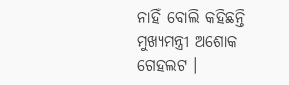ନାହିଁ ବୋଲି କହିଛନ୍ତି ମୁଖ୍ୟମନ୍ତ୍ରୀ ଅଶୋକ ଗେହଲଟ ।